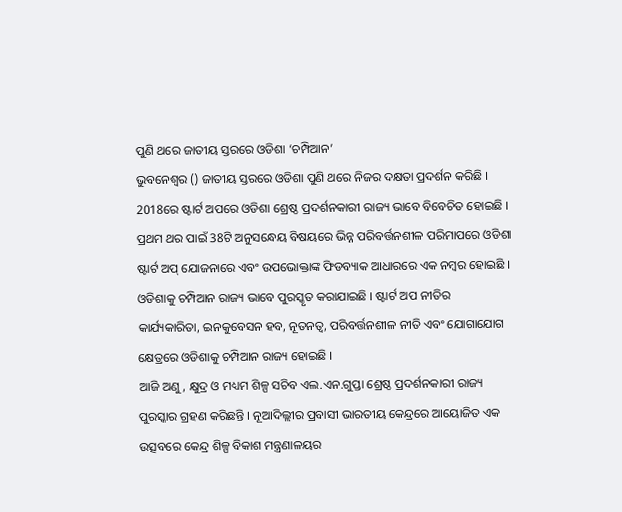ପୁଣି ଥରେ ଜାତୀୟ ସ୍ତରରେ ଓଡିଶା ‘ଚମ୍ପିଆନ’
ଭୁବନେଶ୍ବର () ଜାତୀୟ ସ୍ତରରେ ଓଡିଶା ପୁଣି ଥରେ ନିଜର ଦକ୍ଷତା ପ୍ରଦର୍ଶନ କରିଛି । 2018ରେ ଷ୍ଟାର୍ଟ ଅପରେ ଓଡିଶା ଶ୍ରେଷ୍ଠ ପ୍ରଦର୍ଶନକାରୀ ରାଜ୍ୟ ଭାବେ ବିବେଚିତ ହୋଇଛି । ପ୍ରଥମ ଥର ପାଇଁ 38ଟି ଅନୁସନ୍ଧେୟ ବିଷୟରେ ଭିନ୍ନ ପରିବର୍ତ୍ତନଶୀଳ ପରିମାପରେ ଓଡିଶା ଷ୍ଟାର୍ଟ ଅପ୍ ଯୋଜନାରେ ଏବଂ ଉପଭୋକ୍ତାଙ୍କ ଫିଡବ୍ୟାକ ଆଧାରରେ ଏକ ନମ୍ବର ହୋଇଛି । ଓଡିଶାକୁ ଚମ୍ପିଆନ ରାଜ୍ୟ ଭାବେ ପୁରସ୍କୃତ କରାଯାଇଛି । ଷ୍ଟାର୍ଟ ଅପ ନୀତିର କାର୍ଯ୍ୟକାରିତା, ଇନକୁବେସନ ହବ, ନୂତନତ୍ବ, ପରିବର୍ତ୍ତନଶୀଳ ନୀତି ଏବଂ ଯୋଗାଯୋଗ କ୍ଷେତ୍ରରେ ଓଡିଶାକୁ ଚମ୍ପିଆନ ରାଜ୍ୟ ହୋଇଛି ।
ଆଜି ଅଣୁ, କ୍ଷୁଦ୍ର ଓ ମଧ୍ୟମ ଶିଳ୍ପ ସଚିବ ଏଲ.ଏନ.ଗୁପ୍ତା ଶ୍ରେଷ୍ଠ ପ୍ରଦର୍ଶନକାରୀ ରାଜ୍ୟ ପୁରସ୍କାର ଗ୍ରହଣ କରିଛନ୍ତି । ନୂଆଦିଲ୍ଲୀର ପ୍ରବାସୀ ଭାରତୀୟ କେନ୍ଦ୍ରରେ ଆୟୋଜିତ ଏକ ଉତ୍ସବରେ କେନ୍ଦ୍ର ଶିଳ୍ପ ବିକାଶ ମନ୍ତ୍ରଣାଳୟର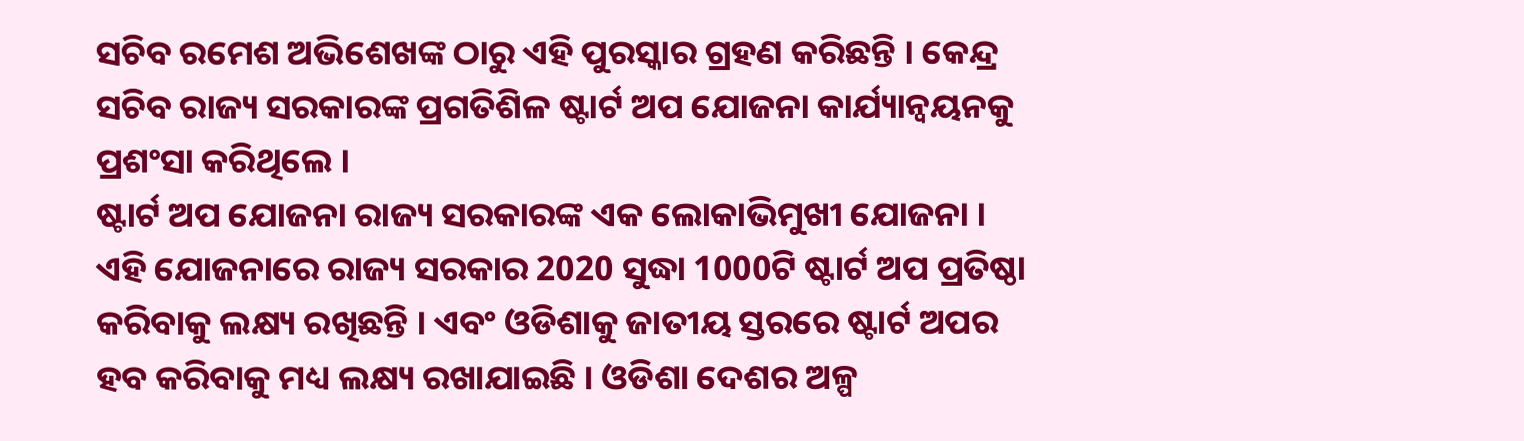ସଚିବ ରମେଶ ଅଭିଶେଖଙ୍କ ଠାରୁ ଏହି ପୁରସ୍କାର ଗ୍ରହଣ କରିଛନ୍ତି । କେନ୍ଦ୍ର ସଚିବ ରାଜ୍ୟ ସରକାରଙ୍କ ପ୍ରଗତିଶିଳ ଷ୍ଟାର୍ଟ ଅପ ଯୋଜନା କାର୍ଯ୍ୟାନ୍ବୟନକୁ ପ୍ରଶଂସା କରିଥିଲେ ।
ଷ୍ଟାର୍ଟ ଅପ ଯୋଜନା ରାଜ୍ୟ ସରକାରଙ୍କ ଏକ ଲୋକାଭିମୁଖୀ ଯୋଜନା । ଏହି ଯୋଜନାରେ ରାଜ୍ୟ ସରକାର 2020 ସୁଦ୍ଧା 1000ଟି ଷ୍ଟାର୍ଟ ଅପ ପ୍ରତିଷ୍ଠା କରିବାକୁ ଲକ୍ଷ୍ୟ ରଖିଛନ୍ତି । ଏବଂ ଓଡିଶାକୁ ଜାତୀୟ ସ୍ତରରେ ଷ୍ଟାର୍ଟ ଅପର ହବ କରିବାକୁ ମଧ୍ୟ ଲକ୍ଷ୍ୟ ରଖାଯାଇଛି । ଓଡିଶା ଦେଶର ଅଳ୍ପ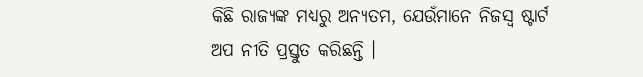କିଛି ରାଜ୍ୟଙ୍କ ମଧ୍ୟରୁ ଅନ୍ୟତମ, ଯେଉଁମାନେ ନିଜସ୍ବ ଷ୍ଟାର୍ଟ ଅପ ନୀତି ପ୍ରସ୍ତୁତ କରିଛନ୍ତି ।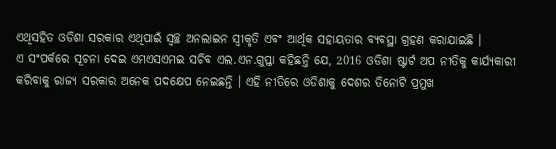ଏଥିସହିତ ଓଡିଶା ସରକାର ଏଥିପାଇଁ ସ୍ବଚ୍ଛ ଅନଲାଇନ ସ୍ବୀକୃତି ଏବଂ ଆର୍ଥିକ ସହାୟତାର ବ୍ୟବସ୍ଥା ଗ୍ରହଣ କରାଯାଇଛି ।
ଏ ସଂପର୍କରେ ସୂଚନା ଦେଇ ଏମଏସଏମଇ ସଚିବ ଏଲ.ଏନ.ଗୁପ୍ତା କହିଛନ୍ତି ଯେ, 2016 ଓଡିଶା ଷ୍ଟାର୍ଟ ଅପ ନୀତିକୁ କାର୍ଯ୍ୟକାରୀ କରିବାକୁ ରାଜ୍ୟ ସରକାର ଅନେକ ପଦକ୍ଷେପ ନେଇଛନ୍ତି । ଏହି ନୀତିରେ ଓଡିଶାକୁ ଦେଶର ତିନୋଟି ପ୍ରମୁଖ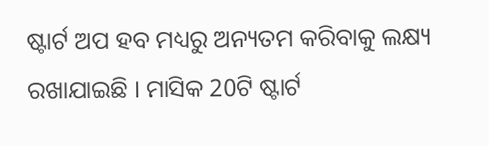ଷ୍ଟାର୍ଟ ଅପ ହବ ମଧ୍ୟରୁ ଅନ୍ୟତମ କରିବାକୁ ଲକ୍ଷ୍ୟ ରଖାଯାଇଛି । ମାସିକ 20ଟି ଷ୍ଟାର୍ଟ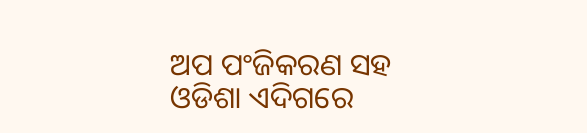ଅପ ପଂଜିକରଣ ସହ ଓଡିଶା ଏଦିଗରେ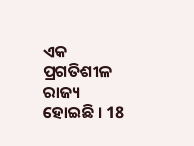ଏକ ପ୍ରଗତିଶୀଳ ରାଜ୍ୟ ହୋଇଛି । 18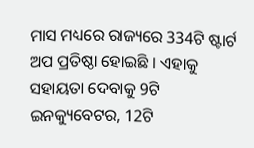ମାସ ମଧ୍ୟରେ ରାଜ୍ୟରେ 334ଟି ଷ୍ଟାର୍ଟ ଅପ ପ୍ରତିଷ୍ଠା ହୋଇଛି । ଏହାକୁ ସହାୟତା ଦେବାକୁ 9ଟି ଇନକ୍ୟୁବେଟର, 12ଟି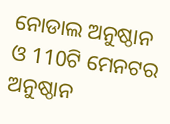ନୋଡାଲ ଅନୁଷ୍ଠାନ ଓ 110ଟି ମେନଟର ଅନୁଷ୍ଠାନ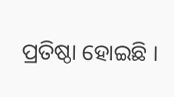ପ୍ରତିଷ୍ଠା ହୋଇଛି ।